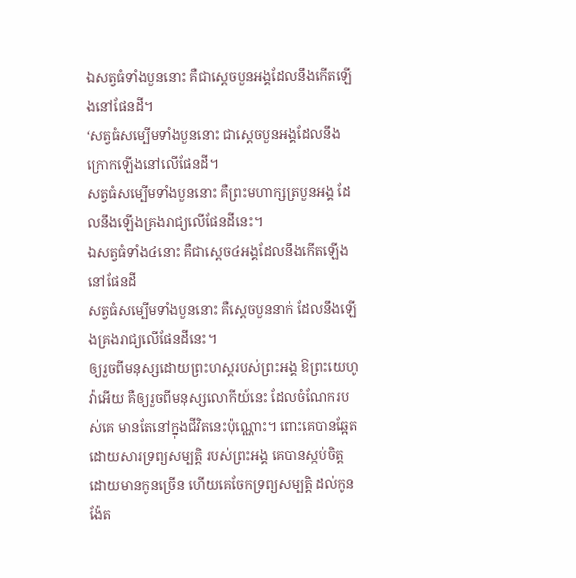ឯសត្វធំទាំងបួននោះ គឺជាស្តេចបួនអង្គដែលនឹងកើតឡើងនៅផែនដី។
‘សត្វធំសម្បើមទាំងបួននោះ ជាស្ដេចបួនអង្គដែលនឹងក្រោកឡើងនៅលើផែនដី។
សត្វធំសម្បើមទាំងបួននោះ គឺព្រះមហាក្សត្របួនអង្គ ដែលនឹងឡើងគ្រងរាជ្យលើផែនដីនេះ។
ឯសត្វធំទាំង៤នោះ គឺជាស្តេច៤អង្គដែលនឹងកើតឡើងនៅផែនដី
សត្វធំសម្បើមទាំងបួននោះ គឺស្តេចបួននាក់ ដែលនឹងឡើងគ្រងរាជ្យលើផែនដីនេះ។
ឲ្យរួចពីមនុស្សដោយព្រះហស្តរបស់ព្រះអង្គ ឱព្រះយេហូវ៉ាអើយ គឺឲ្យរួចពីមនុស្សលោកីយ៍នេះ ដែលចំណែករបស់គេ មានតែនៅក្នុងជីវិតនេះប៉ុណ្ណោះ។ ពោះគេបានឆ្អែតដោយសារទ្រព្យសម្បត្តិ របស់ព្រះអង្គ គេបានស្កប់ចិត្តដោយមានកូនច្រើន ហើយគេចែកទ្រព្យសម្បត្តិ ដល់កូនង៉ែត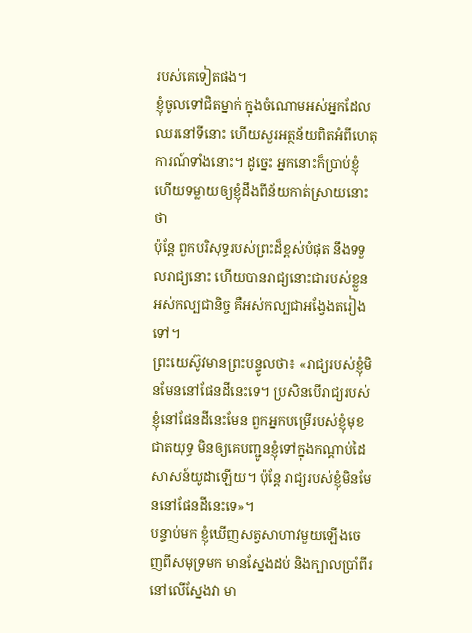របស់គេទៀតផង។
ខ្ញុំចូលទៅជិតម្នាក់ ក្នុងចំណោមអស់អ្នកដែលឈរនៅទីនោះ ហើយសួរអត្ថន័យពិតអំពីហេតុការណ៍ទាំងនោះ។ ដូច្នេះ អ្នកនោះក៏ប្រាប់ខ្ញុំ ហើយទម្លាយឲ្យខ្ញុំដឹងពីន័យកាត់ស្រាយនោះថា
ប៉ុន្ដែ ពួកបរិសុទ្ធរបស់ព្រះដ៏ខ្ពស់បំផុត នឹងទទួលរាជ្យនោះ ហើយបានរាជ្យនោះជារបស់ខ្លួនអស់កល្បជានិច្ច គឺអស់កល្បជាអង្វែងតរៀងទៅ។
ព្រះយេស៊ូវមានព្រះបន្ទូលថា៖ «រាជ្យរបស់ខ្ញុំមិនមែននៅផែនដីនេះទេ។ ប្រសិនបើរាជ្យរបស់ខ្ញុំនៅផែនដីនេះមែន ពួកអ្នកបម្រើរបស់ខ្ញុំមុខជាតយុទ្ធ មិនឲ្យគេបញ្ជូនខ្ញុំទៅក្នុងកណ្ដាប់ដៃសាសន៍យូដាឡើយ។ ប៉ុន្តែ រាជ្យរបស់ខ្ញុំមិនមែននៅផែនដីនេះទេ»។
បន្ទាប់មក ខ្ញុំឃើញសត្វសាហាវមួយឡើងចេញពីសមុទ្រមក មានស្នែងដប់ និងក្បាលប្រាំពីរ នៅលើស្នែងវា មា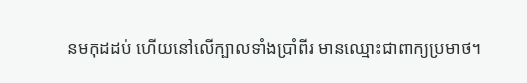នមកុដដប់ ហើយនៅលើក្បាលទាំងប្រាំពីរ មានឈ្មោះជាពាក្យប្រមាថ។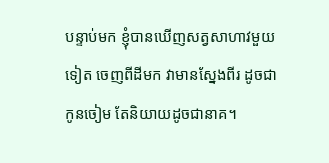បន្ទាប់មក ខ្ញុំបានឃើញសត្វសាហាវមួយទៀត ចេញពីដីមក វាមានស្នែងពីរ ដូចជាកូនចៀម តែនិយាយដូចជានាគ។